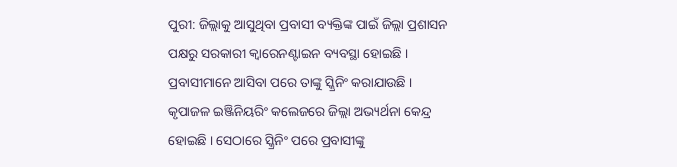ପୁରୀ: ଜିଲ୍ଲାକୁ ଆସୁଥିବା ପ୍ରବାସୀ ବ୍ୟକ୍ତିଙ୍କ ପାଇଁ ଜିଲ୍ଲା ପ୍ରଶାସନ ପକ୍ଷରୁ ସରକାରୀ କ୍ଵାରେନଣ୍ଟାଇନ ବ୍ୟବସ୍ଥା ହୋଇଛି । ପ୍ରବାସୀମାନେ ଆସିବା ପରେ ତାଙ୍କୁ ସ୍କ୍ରିନିଂ କରାଯାଉଛି । କୃପାଜଳ ଇଞ୍ଜିନିୟରିଂ କଲେଜରେ ଜିଲ୍ଲା ଅଭ୍ୟର୍ଥନା କେନ୍ଦ୍ର ହୋଇଛି । ସେଠାରେ ସ୍କ୍ରିନିଂ ପରେ ପ୍ରବାସୀଙ୍କୁ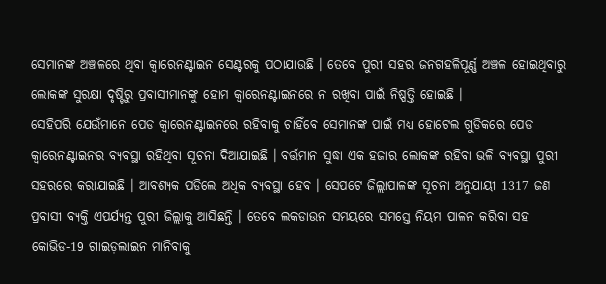ସେମାନଙ୍କ ଅଞ୍ଚଳରେ ଥିବା କ୍ଵାରେନଣ୍ଟାଇନ ସେଣ୍ଟରକୁ ପଠାଯାଉଛି । ତେବେ ପୁରୀ ସହର ଜନଗହଳିପୂର୍ଣ୍ଣ ଅଞ୍ଚଳ ହୋଇଥିବାରୁ ଲୋକଙ୍କ ସୁରକ୍ଷା ଦୃଷ୍ଟିରୁ ପ୍ରବାସୀମାନଙ୍କୁ ହୋମ କ୍ଵାରେନଣ୍ଟାଇନରେ ନ ରଖିବା ପାଇଁ ନିଷ୍ପତ୍ତି ହୋଇଛି ।
ସେହିପରି ଯେଉଁମାନେ ପେଡ କ୍ବାରେନଣ୍ଟାଇନରେ ରହିବାକୁ ଚାହିଁବେ ସେମାନଙ୍କ ପାଇଁ ମଧ୍ୟ ହୋଟେଲ ଗୁଡିକରେ ପେଡ କ୍ବାରେନଣ୍ଟାଇନର ବ୍ୟବସ୍ଥା ରହିଥିବା ସୂଚନା ଦିଆଯାଇଛି । ବର୍ତ୍ତମାନ ସୁଦ୍ଧା ଏକ ହଜାର ଲୋକଙ୍କ ରହିବା ଭଳି ବ୍ୟବସ୍ଥା ପୁରୀ ସହରରେ କରାଯାଇଛି । ଆବଶ୍ୟକ ପଡିଲେ ଅଧିକ ବ୍ୟବସ୍ଥା ହେବ । ସେପଟେ ଜିଲ୍ଲାପାଳଙ୍କ ସୂଚନା ଅନୁଯାୟୀ 1317 ଜଣ ପ୍ରବାସୀ ବ୍ୟକ୍ତି ଏପର୍ଯ୍ୟନ୍ତ ପୁରୀ ଜିଲ୍ଲାକୁ ଆସିଛନ୍ତି । ତେବେ ଲକଡାଉନ ସମୟରେ ସମସ୍ତେ ନିୟମ ପାଳନ କରିବା ସହ କୋଭିଡ-19 ଗାଇଡ଼ଲାଇନ ମାନିବାକୁ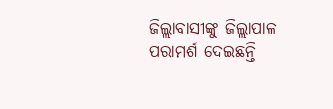ଜିଲ୍ଲାବାସୀଙ୍କୁ ଜିଲ୍ଲାପାଳ ପରାମର୍ଶ ଦେଇଛନ୍ତି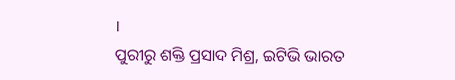।
ପୁରୀରୁ ଶକ୍ତି ପ୍ରସାଦ ମିଶ୍ର, ଇଟିଭି ଭାରତ